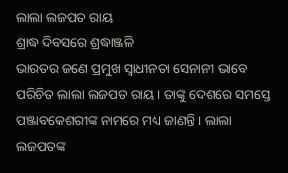ଲାଲା ଲଜପତ ରାୟ
ଶ୍ରାଦ୍ଧ ଦିବସରେ ଶ୍ରଦ୍ଧାଞ୍ଜଳି
ଭାରତର ଜଣେ ପ୍ରମୁଖ ସ୍ୱାଧୀନତା ସେନାନୀ ଭାବେ ପରିଚିତ ଲାଲା ଲଜପତ ରାୟ । ତାଙ୍କୁ ଦେଶରେ ସମସ୍ତେ ପଞ୍ଜାବକେଶରୀଙ୍କ ନାମରେ ମଧ୍ୟ ଜାଣନ୍ତି । ଲାଲା ଲଜପତଙ୍କ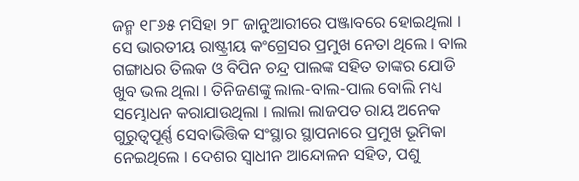ଜନ୍ମ ୧୮୬୫ ମସିହା ୨୮ ଜାନୁଆରୀରେ ପଞ୍ଜାବରେ ହୋଇଥିଲା । ସେ ଭାରତୀୟ ରାଷ୍ଟ୍ରୀୟ କଂଗ୍ରେସର ପ୍ରମୁଖ ନେତା ଥିଲେ । ବାଲ ଗଙ୍ଗାଧର ତିଲକ ଓ ବିପିନ ଚନ୍ଦ୍ର ପାଲଙ୍କ ସହିତ ତାଙ୍କର ଯୋଡି ଖୁବ ଭଲ ଥିଲା । ତିନିଜଣଙ୍କୁ ଲାଲ-ବାଲ-ପାଲ ବୋଲି ମଧ୍ୟ ସମ୍ଭୋଧନ କରାଯାଉଥିଲା । ଲାଲା ଲାଜପତ ରାୟ ଅନେକ ଗୁରୁତ୍ୱପୂର୍ଣ୍ଣ ସେବାଭିତ୍ତିକ ସଂସ୍ଥାର ସ୍ଥାପନାରେ ପ୍ରମୁଖ ଭୂମିକା ନେଇଥିଲେ । ଦେଶର ସ୍ୱାଧୀନ ଆନ୍ଦୋଳନ ସହିତ, ପଶୁ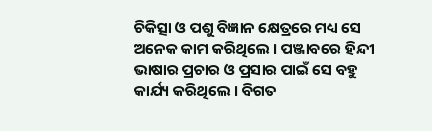ଚିକିତ୍ସା ଓ ପଶୁ ବିଜ୍ଞାନ କ୍ଷେତ୍ରରେ ମଧ୍ୟ ସେ ଅନେକ କାମ କରିଥିଲେ । ପଞ୍ଜାବରେ ହିନ୍ଦୀ ଭାଷାର ପ୍ରଚାର ଓ ପ୍ରସାର ପାଇଁ ସେ ବହୁ କାର୍ଯ୍ୟ କରିଥିଲେ । ବିଗତ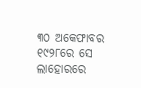୩୦ ଅକେଫାବର ୧୯୨୮ରେ ସେ ଲାହୋରରେ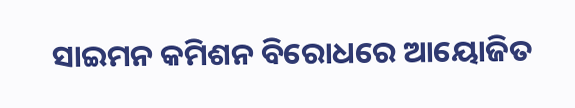ସାଇମନ କମିଶନ ବିରୋଧରେ ଆୟୋଜିତ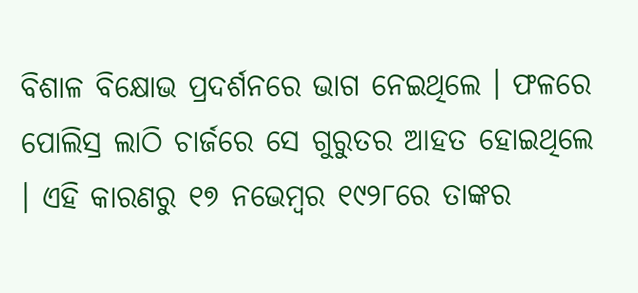ବିଶାଳ ବିକ୍ଷୋଭ ପ୍ରଦର୍ଶନରେ ଭାଗ ନେଇଥିଲେ । ଫଳରେ ପୋଲିସ୍ର ଲାଠି ଚାର୍ଜରେ ସେ ଗୁରୁତର ଆହତ ହୋଇଥିଲେ । ଏହି କାରଣରୁ ୧୭ ନଭେମ୍ବର ୧୯୨୮ରେ ତାଙ୍କର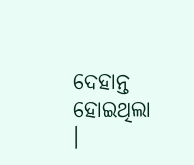ଦେହାନ୍ତ ହୋଇଥିଲା ।